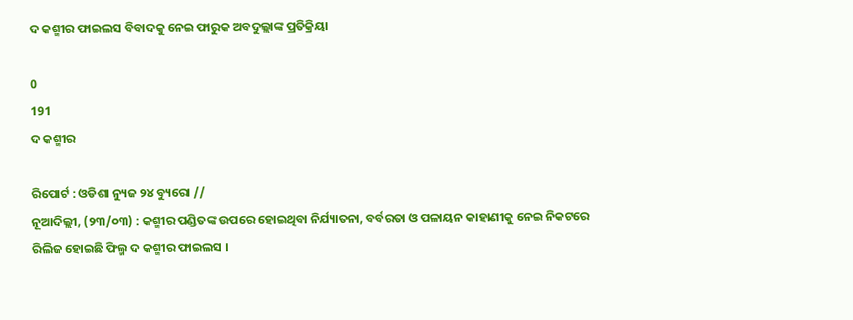ଦ କଶ୍ମୀର ଫାଇଲସ ବିବାଦକୁ ନେଇ ଫାରୁକ ଅବଦୁଲ୍ଲାଙ୍କ ପ୍ରତିକ୍ରିୟା

0
191
ଦ କଶ୍ମୀର

ରିପୋର୍ଟ : ଓଡିଶା ନ୍ୟୁଜ ୨୪ ବ୍ୟୁରୋ //
ନୂଆଦିଲ୍ଲୀ, (୨୩/୦୩) : କଶ୍ମୀର ପଣ୍ଡିତଙ୍କ ଉପରେ ହୋଇଥିବା ନିର୍ଯ୍ୟାତନା, ବର୍ବରତା ଓ ପଳାୟନ କାହାଣୀକୁ ନେଇ ନିକଟରେ ରିଲିଜ ହୋଇଛି ଫିଲ୍ମ ଦ କଶ୍ମୀର ଫାଇଲସ ।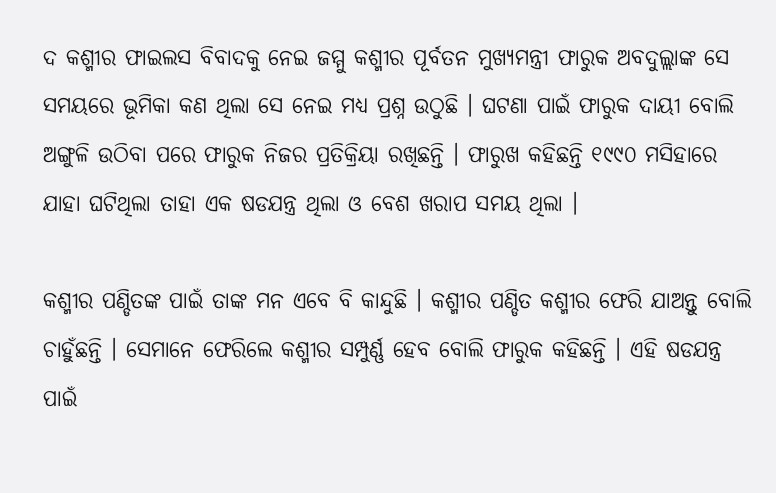ଦ କଶ୍ମୀର ଫାଇଲସ ବିବାଦକୁ ନେଇ ଜମ୍ମୁ କଶ୍ମୀର ପୂର୍ବତନ ମୁଖ୍ୟମନ୍ତ୍ରୀ ଫାରୁକ ଅବଦୁଲ୍ଲାଙ୍କ ସେ ସମୟରେ ଭୂମିକା କଣ ଥିଲା ସେ ନେଇ ମଧ୍ୟ ପ୍ରଶ୍ନ ଉଠୁଛି । ଘଟଣା ପାଇଁ ଫାରୁକ ଦାୟୀ ବୋଲି ଅଙ୍ଗୁଳି ଉଠିବା ପରେ ଫାରୁକ ନିଜର ପ୍ରତିକ୍ରିୟା ରଖିଛନ୍ତି । ଫାରୁଖ କହିଛନ୍ତି ୧୯୯୦ ମସିହାରେ ଯାହା ଘଟିଥିଲା ତାହା ଏକ ଷଡଯନ୍ତ୍ର ଥିଲା ଓ ବେଶ ଖରାପ ସମୟ ଥିଲା ।

କଶ୍ମୀର ପଣ୍ଡିତଙ୍କ ପାଇଁ ତାଙ୍କ ମନ ଏବେ ବି କାନ୍ଦୁଛି । କଶ୍ମୀର ପଣ୍ଡିତ କଶ୍ମୀର ଫେରି ଯାଅନ୍ତୁ ବୋଲି ଚାହୁଁଛନ୍ତି । ସେମାନେ ଫେରିଲେ କଶ୍ମୀର ସମ୍ପୁର୍ଣ୍ଣ ହେବ ବୋଲି ଫାରୁକ କହିଛନ୍ତି । ଏହି ଷଡଯନ୍ତ୍ର ପାଇଁ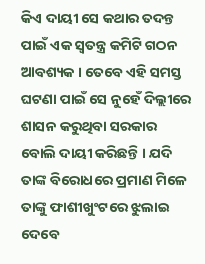କିଏ ଦାୟୀ ସେ କଥାର ତଦନ୍ତ ପାଇଁ ଏକ ସ୍ୱତନ୍ତ୍ର କମିଟି ଗଠନ ଆବଶ୍ୟକ । ତେବେ ଏହି ସମସ୍ତ ଘଟଣା ପାଇଁ ସେ ନୁହେଁ ଦିଲ୍ଲୀରେ ଶାସନ କରୁଥିବା ସରକାର ବୋଲି ଦାୟୀ କରିଛନ୍ତି । ଯଦି ତାଙ୍କ ବିରୋଧରେ ପ୍ରମାଣ ମିଳେ ତାଙ୍କୁ ଫାଶୀଖୁଂଟରେ ଝୁଲାଇ ଦେବେ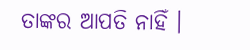ତାଙ୍କର ଆପତି ନାହିଁ ।